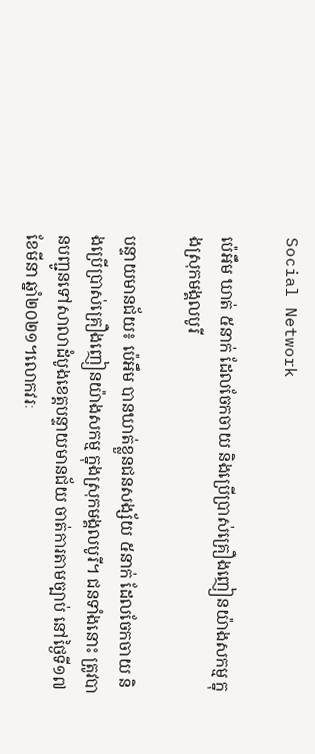Social Network

ប៉េអឹម ឃាត់ ៥នាក់ ដែលចែកចាយ និងប្រើប្រាស់គ្រឿងញៀនយ៉ាងសកម្ម ក្នុងស្រុកមង្គលបូរី

បន្ទាយមានជ័យ៖ ប៉េអឹម បានឃាត់ខ្លួនជនសង្ស័យ ៥នាក់ ដែលចែកចាយ និងប្រើប្រាស់គ្រឿងញៀនយ៉ាងសកម្ម ក្នុងស្រុកមង្គលបូរី។ ជនទាំងនោះ ត្រូវបានបញ្ជូនទៅសាលាដំបូងខេត្តបន្ទាយមានជ័យ ចាត់ការតាមច្បាប់ នៅថ្ងៃទី១៧ ខែមីនា ឆ្នាំ២០២១។លោកវរៈ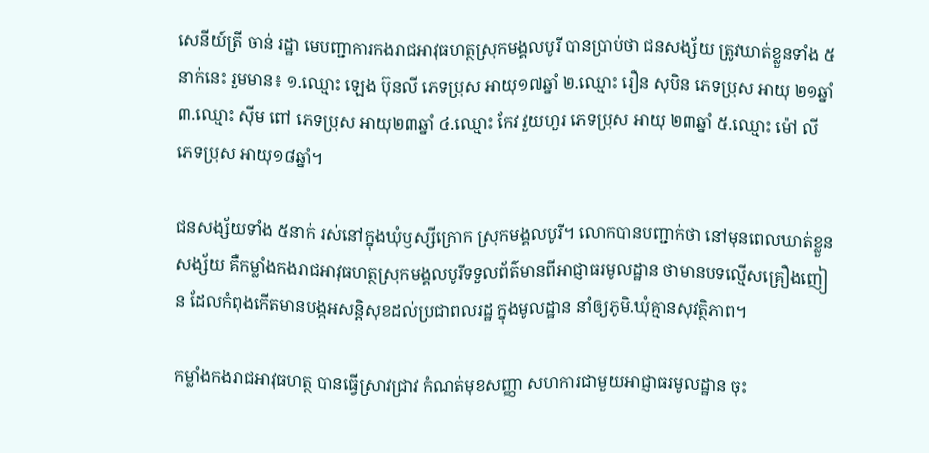សេនីយ៍ត្រី ចាន់ រដ្ឋា មេបញ្ជាការកងរាជអាវុធហត្ថស្រុកមង្គលបូរី បានប្រាប់ថា ជនសង្ស័យ ត្រូវឃាត់ខ្លួនទាំង ៥នាក់នេះ រួមមាន៖ ១.ឈ្មោះ ឡេង ប៊ុនលី ភេទប្រុស អាយុ១៧ឆ្នាំ ២.ឈ្មោះ រឿន សុបិន ភេទប្រុស អាយុ ២១ឆ្នាំ ៣.ឈ្មោះ ស៊ីម ពៅ ភេទប្រុស អាយុ២៣ឆ្នាំ ៤.ឈ្មោះ កែវ វួយហួរ ភេទប្រុស អាយុ ២៣ឆ្នាំ ៥.ឈ្មោះ ម៉ៅ លី ភេទប្រុស អាយុ១៨ឆ្នាំ។

ជនសង្ស័យទាំង ៥នាក់ រស់នៅក្នុងឃុំឫស្សីក្រោក ស្រុកមង្គលបូរី។ លោកបានបញ្ជាក់ថា នៅមុនពេលឃាត់ខ្លួនសង្ស័យ គឺកម្លាំងកងរាជអាវុធហត្ថស្រុកមង្គលបូរីទទួលព័ត៌មានពីអាជ្ញាធរមូលដ្ឋាន ថាមានបទល្មើសគ្រឿងញៀន ដែលកំពុងកើតមានបង្កអសន្តិសុខដល់ប្រជាពលរដ្ឋ ក្នុងមូលដ្ឋាន នាំឲ្យភូមិ.ឃុំគ្មានសុវត្ថិភាព។

កម្លាំងកងរាជអាវុធហត្ថ បានធ្វើស្រាវជ្រាវ កំណត់មុខសញ្ញា សហការជាមួយអាជ្ញាធរមូលដ្ឋាន ចុះ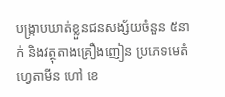បង្ក្រាបឃាត់ខ្លួនជនសង្ស័យចំនួន ៥នាក់ និងវត្ថុតាងគ្រឿងញៀន ប្រភេទមេតំហ្វេតាមីន ហៅ ខេ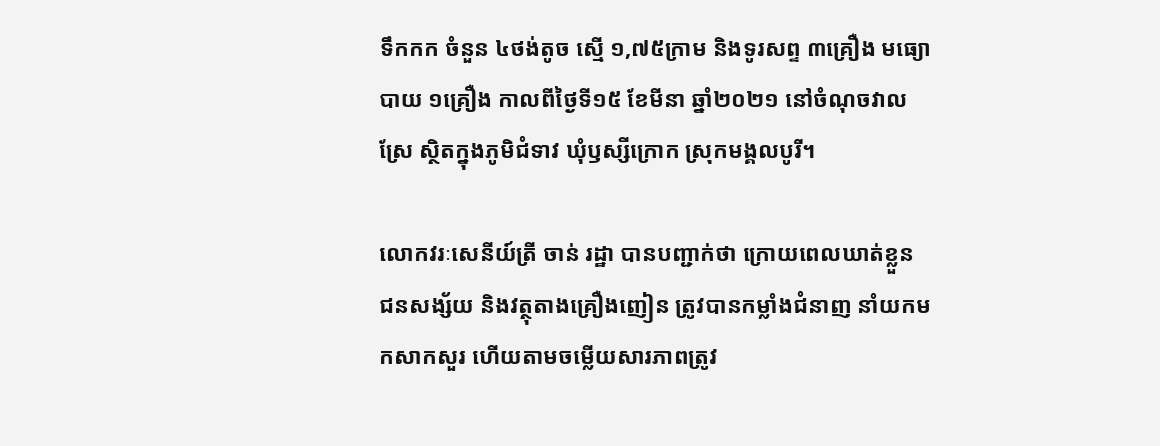ទឹកកក ចំនួន ៤ថង់តូច ស្មើ ១,៧៥ក្រាម និងទូរសព្ទ ៣គ្រឿង មធ្យោបាយ ១គ្រឿង កាលពីថ្ងៃទី១៥ ខែមីនា ឆ្នាំ២០២១ នៅចំណុចវាលស្រែ ស្ថិតក្នុងភូមិជំទាវ ឃុំឫស្សីក្រោក ស្រុកមង្គលបូរី។

លោកវរៈសេនីយ៍ត្រី ចាន់ រដ្ឋា បានបញ្ជាក់ថា ក្រោយពេលឃាត់ខ្លួន ជនសង្ស័យ និងវត្ថុតាងគ្រឿងញៀន ត្រូវបានកម្លាំងជំនាញ នាំយកមកសាកសួរ ហើយតាមចម្លើយសារភាពត្រូវ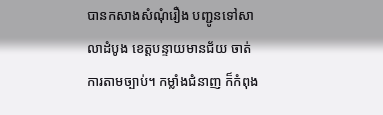បានកសាងសំណុំរឿង បញ្ជូនទៅសាលាដំបូង ខេត្តបន្ទាយមានជ័យ ចាត់ការតាមច្បាប់។ កម្លាំងជំនាញ ក៏កំពុង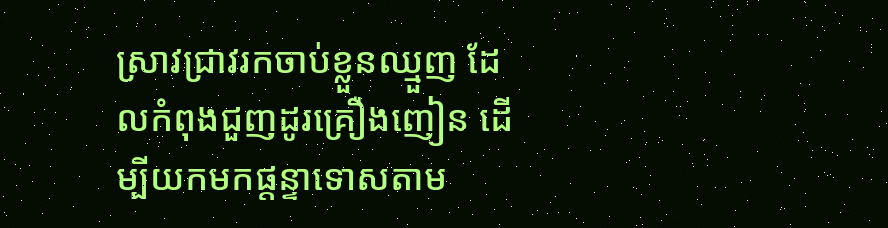ស្រាវជ្រាវរកចាប់ខ្លួនឈ្មួញ ដែលកំពុងជួញដូរគ្រឿងញៀន ដើម្បីយកមកផ្តន្ទាទោសតាម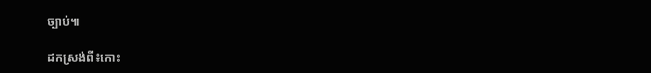ច្បាប់៕

ដកស្រង់ពី៖កោះ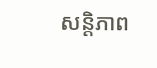សន្តិភាព